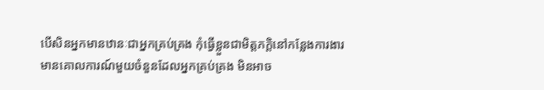បើសិនអ្នកមានឋានៈជាអ្នកគ្រប់គ្រង កុំធ្វើខ្លួនជាមិត្តភក្តិនៅកន្លែងការងារ
មានគោលការណ៍មួយចំនួនដែលអ្នកគ្រប់គ្រង មិនអាច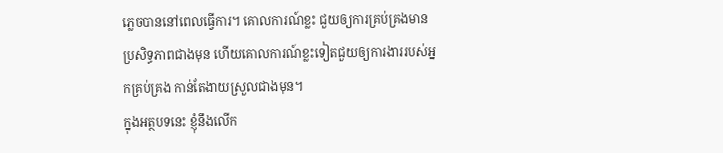ភ្លេចបាននៅពេលធ្វើការ។ គោលការណ៍ខ្លះ ជួយឲ្យការគ្រប់គ្រងមានប្រសិទ្ធភាពជាងមុន ហើយគោលការណ៍ខ្លះទៀតជួយឲ្យការងាររបស់អ្នកគ្រប់គ្រង កាន់តែងាយស្រួលជាងមុន។
ក្នុងអត្ថបទនេះ ខ្ញុំនឹងលើក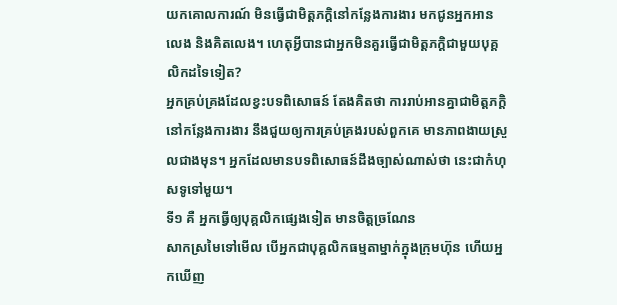យកគោលការណ៍ មិនធ្វើជាមិត្តភក្តិនៅកន្លែងការងារ មកជូនអ្នកអានលេង និងគិតលេង។ ហេតុអ្វីបានជាអ្នកមិនគួរធ្វើជាមិត្តភក្តិជាមួយបុគ្គលិកដទៃទៀត?
អ្នកគ្រប់គ្រងដែលខ្វះបទពិសោធន៍ តែងគិតថា ការរាប់អានគ្នាជាមិត្តភក្តិនៅកន្លែងការងារ នឹងជួយឲ្យការគ្រប់គ្រងរបស់ពួកគេ មានភាពងាយស្រួលជាងមុន។ អ្នកដែលមានបទពិសោធន៍ដឹងច្បាស់ណាស់ថា នេះជាកំហុសទូទៅមួយ។
ទី១ គឺ អ្នកធ្វើឲ្យបុគ្គលិកផ្សេងទៀត មានចិត្តច្រណែន
សាកស្រមៃទៅមើល បើអ្នកជាបុគ្គលិកធម្មតាម្នាក់ក្នុងក្រុមហ៊ុន ហើយអ្នកឃើញ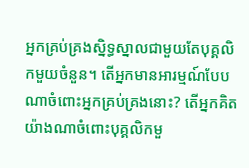អ្នកគ្រប់គ្រងស្និទ្ធស្នាលជាមួយតែបុគ្គលិកមួយចំនួន។ តើអ្នកមានអារម្មណ៍បែបណាចំពោះអ្នកគ្រប់គ្រងនោះ? តើអ្នកគិតយ៉ាងណាចំពោះបុគ្គលិកមួ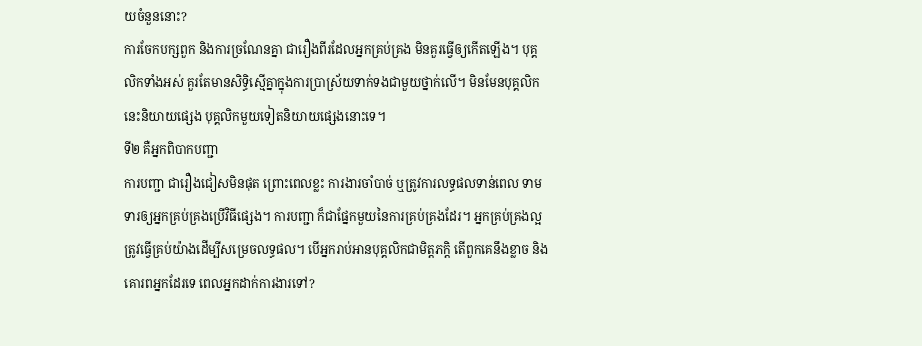យចំនួននោះ?
ការចែកបក្សពួក និងការច្រណែនគ្នា ជារឿងពីរដែលអ្នកគ្រប់គ្រង មិនគួរធ្វើឲ្យកើតឡើង។ បុគ្គលិកទាំងអស់ គួរតែមានសិទ្ធិស្មើគ្នាក្នុងការប្រាស្រ័យទាក់ទងជាមួយថ្នាក់លើ។ មិនមែនបុគ្គលិកនេះនិយាយផ្សេង បុគ្គលិកមួយទៀតនិយាយផ្សេងនោះទេ។
ទី២ គឺអ្នកពិបាកបញ្ជា
ការបញ្ជា ជារឿងជៀសមិនផុត ព្រោះពេលខ្លះ ការងារចាំបាច់ ឬត្រូវការលទ្ធផលទាន់ពេល ទាមទារឲ្យអ្នកគ្រប់គ្រងប្រើវិធីផ្សេង។ ការបញ្ជា ក៏ជាផ្នែកមួយនៃការគ្រប់គ្រងដែរ។ អ្នកគ្រប់គ្រងល្អ ត្រូវធ្វើគ្រប់យ៉ាងដើម្បីសម្រេចលទ្ធផល។ បើអ្នករាប់អានបុគ្គលិកជាមិត្តភក្តិ តើពួកគេនឹងខ្លាច និងគោរពអ្នកដែរទេ ពេលអ្នកដាក់ការងារទៅ?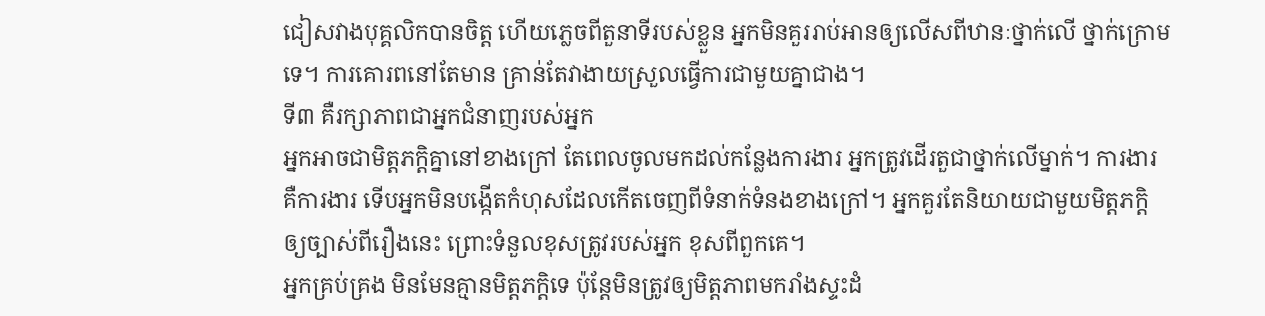ជៀសវាងបុគ្គលិកបានចិត្ត ហើយភ្លេចពីតួនាទីរបស់ខ្លួន អ្នកមិនគួររាប់អានឲ្យលើសពីឋានៈថ្នាក់លើ ថ្នាក់ក្រោមទេ។ ការគោរពនៅតែមាន គ្រាន់តែវាងាយស្រួលធ្វើការជាមួយគ្នាជាង។
ទី៣ គឺរក្សាភាពជាអ្នកជំនាញរបស់អ្នក
អ្នកអាចជាមិត្តភក្តិគ្នានៅខាងក្រៅ តែពេលចូលមកដល់កន្លែងការងារ អ្នកត្រូវដើរតួជាថ្នាក់លើម្នាក់។ ការងារ គឺការងារ ទើបអ្នកមិនបង្កើតកំហុសដែលកើតចេញពីទំនាក់ទំនងខាងក្រៅ។ អ្នកគួរតែនិយាយជាមួយមិត្តភក្តិឲ្យច្បាស់ពីរឿងនេះ ព្រោះទំនួលខុសត្រូវរបស់អ្នក ខុសពីពួកគេ។
អ្នកគ្រប់គ្រង មិនមែនគ្មានមិត្តភក្តិទេ ប៉ុន្តែមិនត្រូវឲ្យមិត្តភាពមករាំងស្ទះដំ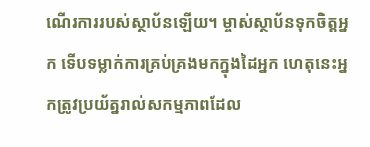ណើរការរបស់ស្ថាប័នឡើយ។ ម្ចាស់ស្ថាប័នទុកចិត្តអ្នក ទើបទម្លាក់ការគ្រប់គ្រងមកក្នុងដៃអ្នក ហេតុនេះអ្នកត្រូវប្រយ័ត្នរាល់សកម្មភាពដែល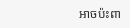អាចប៉ះពា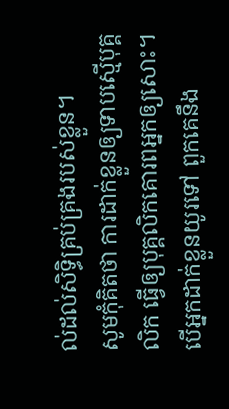ល់ដល់សិទ្ធិគ្រប់គ្រងរបស់ខ្លួន។
សូមកុំគិតថា ការដាក់ខ្លួនឲ្យទាបស្មើបុគ្គលិក ធ្វើឲ្យបុគ្គលិកគោរពអ្នកឲ្យសោះ។ បើអ្នកដាក់ខ្លួនយូរទៅ ពួកគេនឹង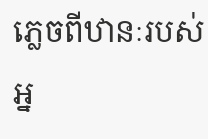ភ្លេចពីឋានៈរបស់អ្ន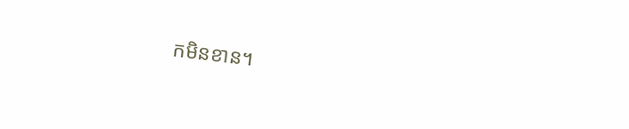កមិនខាន។